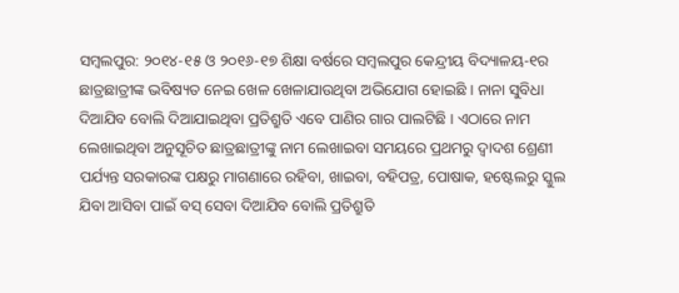ସମ୍ବଲପୁର: ୨୦୧୪-୧୫ ଓ ୨୦୧୬-୧୭ ଶିକ୍ଷା ବର୍ଷରେ ସମ୍ବଲପୁର କେନ୍ଦ୍ରୀୟ ବିଦ୍ୟାଳୟ-୧ର ଛାତ୍ରଛାତ୍ରୀଙ୍କ ଭବିଷ୍ୟତ ନେଇ ଖେଳ ଖେଳାଯାଉଥିବା ଅଭିଯୋଗ ହୋଇଛି । ନାନା ସୁବିଧା ଦିଆଯିବ ବୋଲି ଦିଆଯାଇଥିବା ପ୍ରତିଶ୍ରୁତି ଏବେ ପାଣିର ଗାର ପାଲଟିଛି । ଏଠାରେ ନାମ ଲେଖାଇଥିବା ଅନୁସୂଚିତ ଛାତ୍ରଛାତ୍ରୀଙ୍କୁ ନାମ ଲେଖାଇବା ସମୟରେ ପ୍ରଥମରୁ ଦ୍ୱାଦଶ ଶ୍ରେଣୀ ପର୍ଯ୍ୟନ୍ତ ସରକାରଙ୍କ ପକ୍ଷରୁ ମାଗଣାରେ ରହିବା, ଖାଇବା, ବହିପତ୍ର, ପୋଷାକ, ହଷ୍ଟେଲରୁ ସ୍କୁଲ ଯିବା ଆସିବା ପାଇଁ ବସ୍ ସେବା ଦିଆଯିବ ବୋଲି ପ୍ରତିଶ୍ରୁତି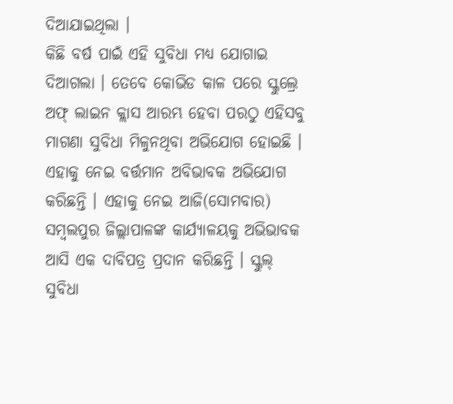ଦିଆଯାଇଥିଲା ।
କିଛି ବର୍ଷ ପାଇଁ ଏହି ସୁବିଧା ମଧ୍ୟ ଯୋଗାଇ ଦିଆଗଲା । ତେବେ କୋଭିଡ କାଳ ପରେ ସ୍କୁଲ୍ରେ ଅଫ୍ ଲାଇନ କ୍ଲାସ ଆରମ୍ଭ ହେବା ପରଠୁ ଏହିସବୁ ମାଗଣା ସୁବିଧା ମିଳୁନଥିବା ଅଭିଯୋଗ ହୋଇଛି । ଏହାକୁ ନେଇ ବର୍ତ୍ତମାନ ଅବିଭାବକ ଅଭିଯୋଗ କରିଛନ୍ତି । ଏହାକୁ ନେଇ ଆଜି(ସୋମବାର) ସମ୍ବଲପୁର ଜିଲ୍ଲାପାଳଙ୍କ କାର୍ଯ୍ୟାଳୟକୁ ଅଭିଭାବକ ଆସି ଏକ ଦାବିପତ୍ର ପ୍ରଦାନ କରିଛନ୍ତି । ସ୍କୁଲ୍ ସୁବିଧା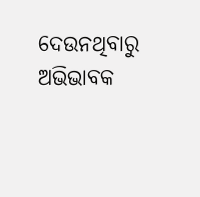ଦେଉନଥିବାରୁ ଅଭିଭାବକ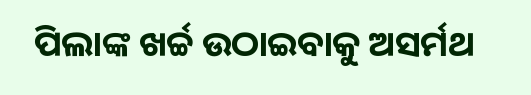ପିଲାଙ୍କ ଖର୍ଚ୍ଚ ଉଠାଇବାକୁ ଅସର୍ମଥ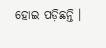ହୋଇ ପଡ଼ିଛନ୍ତି ।